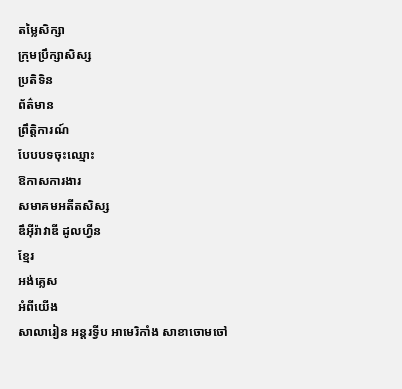តម្លៃសិក្សា
ក្រុមប្រឹក្សាសិស្ស
ប្រតិទិន
ព័ត៌មាន
ព្រឹត្តិការណ៍
បែបបទចុះឈ្មោះ
ឱកាសការងារ
សមាគមអតីតសិស្ស
ឌឹអុីរ៉ាវាឌី ដូលហ្វីន
ខ្មែរ
អង់គ្លេស
អំពីយើង
សាលារៀន អន្តរទ្វីប អាមេរិកាំង សាខាចោមចៅ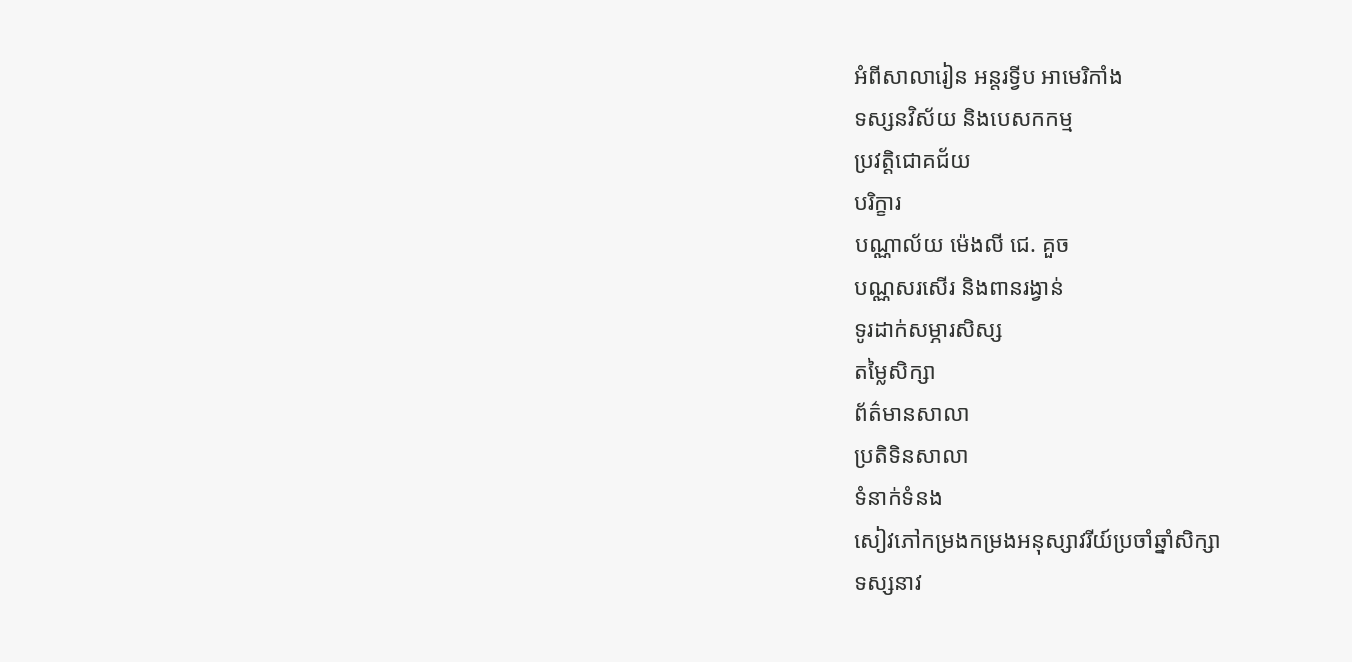អំពីសាលារៀន អន្ដរទ្វីប អាមេរិកាំង
ទស្សនវិស័យ និងបេសកកម្ម
ប្រវត្តិជោគជ័យ
បរិក្ខារ
បណ្ណាល័យ ម៉េងលី ជេ. គួច
បណ្ណសរសើរ និងពានរង្វាន់
ទូរដាក់សម្ភារសិស្ស
តម្លៃសិក្សា
ព័ត៌មានសាលា
ប្រតិទិនសាលា
ទំនាក់ទំនង
សៀវភៅកម្រងកម្រងអនុស្សាវរីយ៍ប្រចាំឆ្នាំសិក្សា
ទស្សនាវ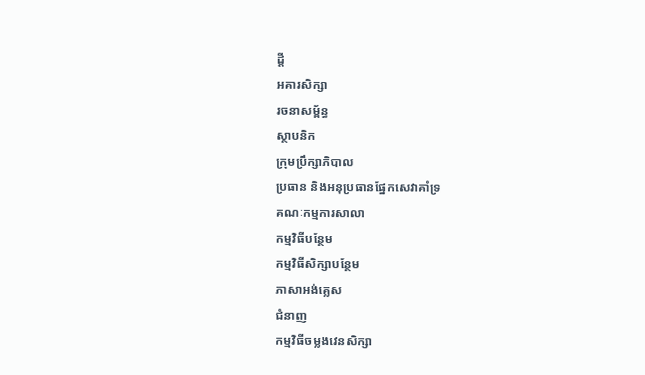ដ្តី
អគារសិក្សា
រចនាសម្ព័ន្ធ
ស្ថាបនិក
ក្រុមប្រឹក្សាភិបាល
ប្រធាន និងអនុប្រធានផ្នែកសេវាគាំទ្រ
គណៈកម្មការសាលា
កម្មវិធីបន្ថែម
កម្មវិធីសិក្សាបន្ថែម
ភាសាអង់គ្លេស
ជំនាញ
កម្មវិធីចម្លងវេនសិក្សា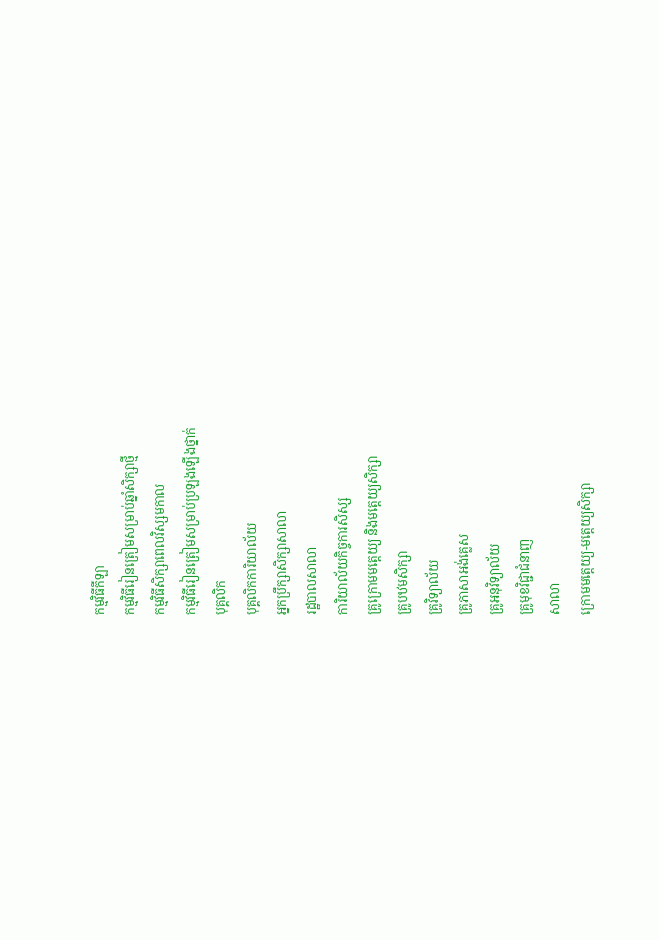កម្មវិធីកីឡា
កម្មវិធីរៀនត្រៀមសម្រាប់ឆ្នាំសិក្សាថ្មី
កម្មវិធីសិក្សាពេលវិស្សមកាល
កម្មវិធីរៀនត្រៀមសម្រាប់ប្រឡងឡើងថ្នាក់
បុគ្គលិក
បុគ្គលិកការិយាល័យ
អ្នកប្រឹក្សាសិក្សាសាលា
រដ្ឋបាលសាលា
ការិយាល័យកិច្ចការសិស្ស
គ្រូក្រោមមត្តេយ្យ និងមត្តេយ្យសិក្សា
គ្រូបឋមសិក្សា
គ្រូវិទ្យាល័យ
គ្រូភាសាអង់គ្លេស
គ្រូអនុវិទ្យាល័យ
គ្រូមុខវិជ្ជាជំនាញ
សាលា
ក្រោមមត្តេយ្យ-មត្ដេយ្យសិក្សា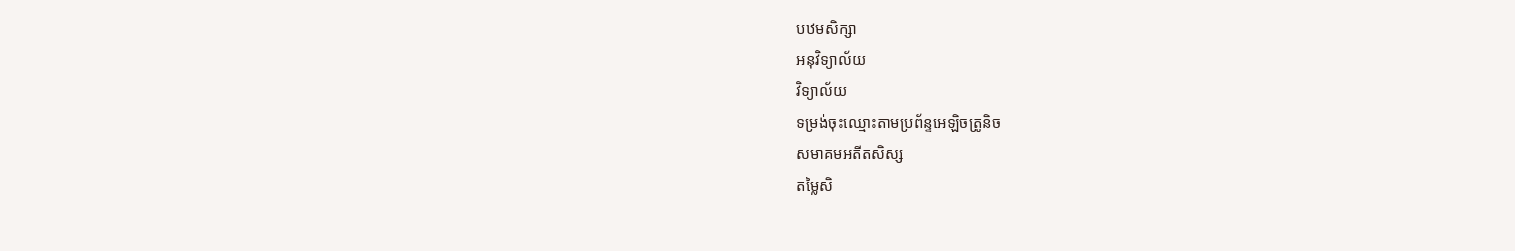បឋមសិក្សា
អនុវិទ្យាល័យ
វិទ្យាល័យ
ទម្រង់ចុះឈ្មោះតាមប្រព័ន្ទអេឡិចត្រូនិច
សមាគមអតីតសិស្ស
តម្លៃសិ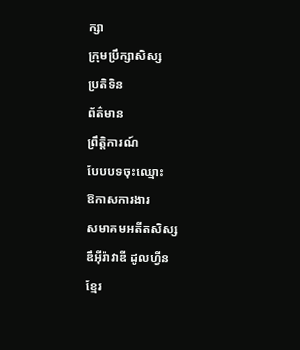ក្សា
ក្រុមប្រឹក្សាសិស្ស
ប្រតិទិន
ព័ត៌មាន
ព្រឹត្តិការណ៍
បែបបទចុះឈ្មោះ
ឱកាសការងារ
សមាគមអតីតសិស្ស
ឌឹអុីរ៉ាវាឌី ដូលហ្វីន
ខ្មែរ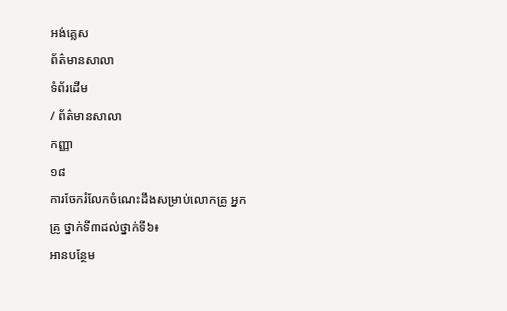អង់គ្លេស
ព័ត៌មានសាលា
ទំព័រដើម
/ ព័ត៌មានសាលា
កញ្ញា
១៨
ការចែករំលែកចំណេះដឹងសម្រាប់លោកគ្រូ អ្នកគ្រូ ថ្នាក់ទី៣ដល់ថ្នាក់ទី៦៖
អានបន្ថែម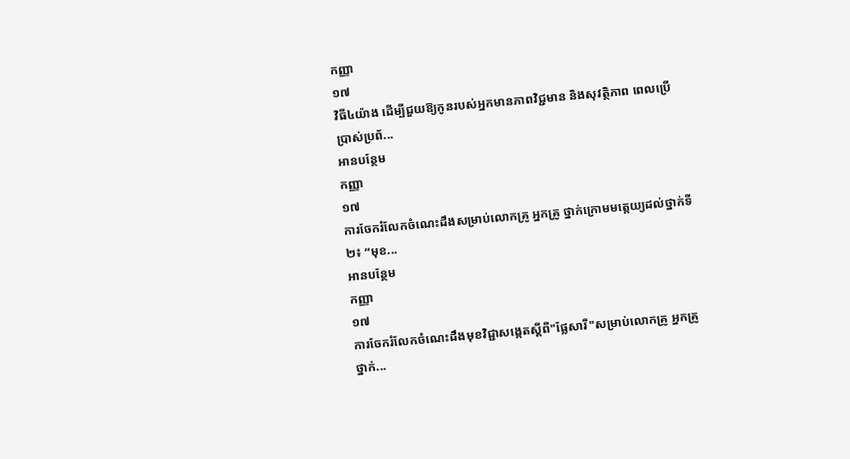កញ្ញា
១៧
វិធី៤យ៉ាង ដើម្បីជួយឱ្យកូនរបស់អ្នកមានភាពវិជ្ជមាន និងសុវត្ថិភាព ពេលប្រើប្រាស់ប្រព័...
អានបន្ថែម
កញ្ញា
១៧
ការចែករំលែកចំណេះដឹងសម្រាប់លោកគ្រូ អ្នកគ្រូ ថ្នាក់ក្រោមមត្តេយ្យដល់ថ្នាក់ទី២៖ “មុខ...
អានបន្ថែម
កញ្ញា
១៧
ការចែករំលែកចំណេះដឹងមុខវិជ្ជាសង្កេតស្ដីពី"ផ្លែសារី"សម្រាប់លោកគ្រូ អ្នកគ្រូ ថ្នាក់...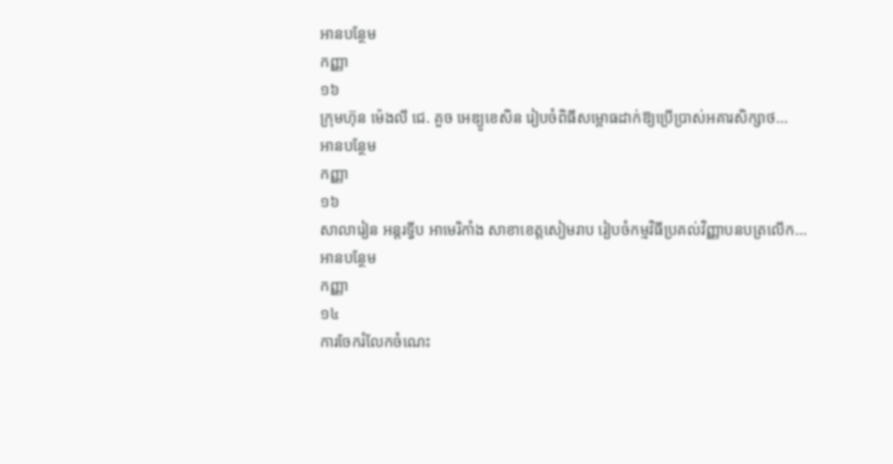អានបន្ថែម
កញ្ញា
១៦
ក្រុមហ៊ុន ម៉េងលី ជេ. គួច អេឌ្យូខេសិន រៀបចំពិធីសម្ពោធដាក់ឱ្យប្រើប្រាស់អគារសិក្សាថ...
អានបន្ថែម
កញ្ញា
១៦
សាលារៀន អន្តរទ្វីប អាមេរិកាំង សាខាខេត្តសៀមរាប រៀបចំកម្មវិធីប្រគល់វិញ្ញាបនបត្រលើក...
អានបន្ថែម
កញ្ញា
១៤
ការចែករំលែកចំណេះ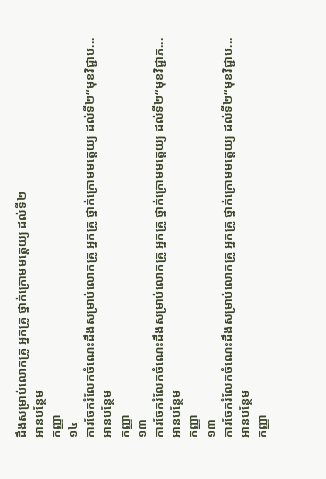ដឹងសម្រាប់លោកគ្រូ អ្នកគ្រូ ថ្នាក់ក្រោមមត្តេយ្យ ដល់ទី២
អានបន្ថែម
កញ្ញា
១៤
ការចែករំលែកចំណេះដឹងសម្រាប់លោកគ្រូ អ្នកគ្រូ ថ្នាក់ក្រោមមត្តេយ្យ ដល់ទី២“មុខវិជ្ជាប...
អានបន្ថែម
កញ្ញា
១៣
ការចែករំលែកចំណេះដឹងសម្រាប់លោកគ្រូ អ្នកគ្រូ ថ្នាក់ក្រោមមត្តេយ្យ ដល់ទី២“មុខវិជ្ជាភ...
អានបន្ថែម
កញ្ញា
១៣
ការចែករំលែកចំណេះដឹងសម្រាប់លោកគ្រូ អ្នកគ្រូ ថ្នាក់ក្រោមមត្តេយ្យ ដល់ទី២“មុខវិជ្ជាប...
អានបន្ថែម
កញ្ញា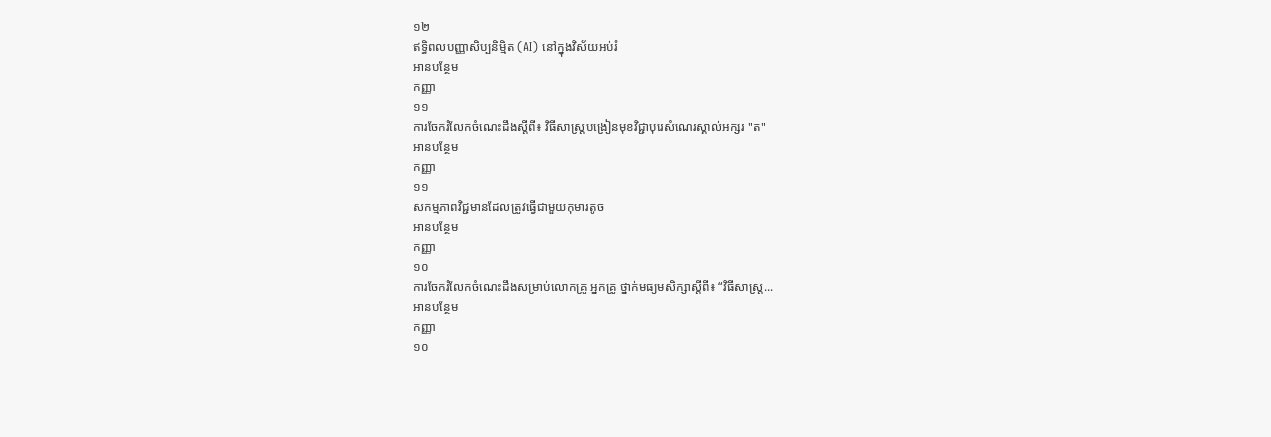១២
ឥទ្ធិពលបញ្ញាសិប្បនិម្មិត (AI) នៅក្នុងវិស័យអប់រំ
អានបន្ថែម
កញ្ញា
១១
ការចែករំលែកចំណេះដឹងស្តីពី៖ វិធីសាស្ត្របង្រៀនមុខវិជ្ជាបុរេសំណេរស្គាល់អក្សរ "ត"
អានបន្ថែម
កញ្ញា
១១
សកម្មភាពវិជ្ជមានដែលត្រូវធ្វើជាមួយកុមារតូច
អានបន្ថែម
កញ្ញា
១០
ការចែករំលែកចំណេះដឹងសម្រាប់លោកគ្រូ អ្នកគ្រូ ថ្នាក់មធ្យមសិក្សាស្តីពី៖ “វិធីសាស្រ្ត...
អានបន្ថែម
កញ្ញា
១០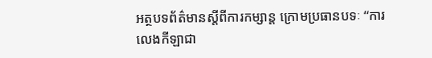អត្ថបទព័ត៌មានស្តីពីការកម្សាន្ត ក្រោមប្រធានបទៈ “ការលេងកីឡាជា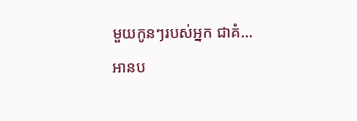មួយកូនៗរបស់អ្នក ជាគំ...
អានប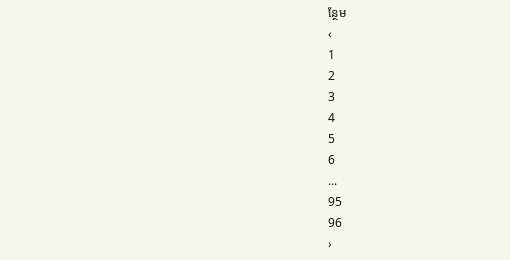ន្ថែម
‹
1
2
3
4
5
6
...
95
96
›